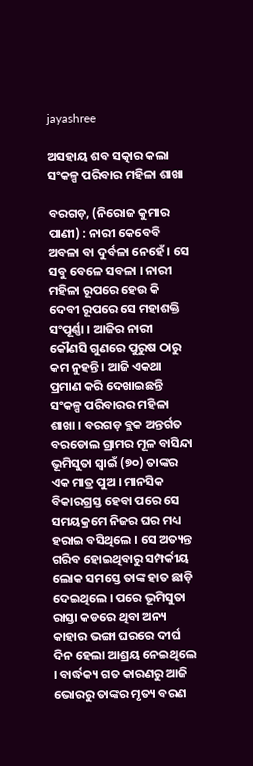jayashree

ଅସହାୟ ଶବ ସତ୍କାର କଲା ସଂକଳ୍ପ ପରିବାର ମହିଳା ଶାଖା

ବରଗଡ଼, (ନିରୋଜ କୁମାର ପାଣୀ) : ନାରୀ କେବେବି ଅବଳା ବା ଦୁର୍ବଳା ନେହେଁ । ସେ ସବୁ ବେଳେ ସବଳା । ନାରୀ ମହିଳା ରୂପରେ ହେଉ କି ଦେବୀ ରୂପରେ ସେ ମହାଶକ୍ତି ସଂପୂର୍ଣ୍ଣା । ଆଜିର ନାରୀ କୌଣସି ଗୁଣରେ ପୁରୁଷ ଠାରୁ କମ ନୁହନ୍ତି । ଆଜି ଏକଥା ପ୍ରମାଣ କରି ଦେଖାଇଛନ୍ତି ସଂକଳ୍ପ ପରିବାରର ମହିଳା ଶାଖା । ବରଗଡ଼ ବ୍ଲକ ଅନ୍ତର୍ଗତ ବରଡୋଲ ଗ୍ରାମର ମୂଳ ବାସିନ୍ଦା ଭୂମିସୁତା ସ୍ୱାଇଁ (୭୦) ତାଙ୍କର ଏକ ମାତ୍ର ପୁଅ । ମାନସିକ ବିକାରଗ୍ରସ୍ତ ହେବା ପରେ ସେ ସମୟକ୍ରମେ ନିଜର ଘର ମଧ୍ୟ ହରାଇ ବସିଥିଲେ । ସେ ଅତ୍ୟନ୍ତ ଗରିବ ହୋଇଥିବାରୁ ସମ୍ପର୍କୀୟ ଲୋକ ସମସ୍ତେ ତାଙ୍କ ହାତ ଛାଡ଼ି ଦେଇଥିଲେ । ପରେ ଭୂମିସୁତା ରାସ୍ତା କଡରେ ଥିବା ଅନ୍ୟ କାହାର ଭଙ୍ଗା ଘରରେ ଦୀର୍ଘ ଦିନ ହେଲା ଆଶ୍ରୟ ନେଇଥିଲେ । ବାର୍ଦ୍ଧକ୍ୟ ଗତ କାରଣରୁ ଆଜି ଭୋରରୁ ତାଙ୍କର ମୃତ୍ୟ ବରଣ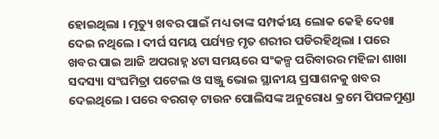ହୋଇଥିଲା । ମୃତ୍ୟୁ ଖବର ପାଇଁ ମଧ୍ୟ ତାଙ୍କ ସମ୍ପର୍କୀୟ ଲୋକ କେହି ଦେଖା ଦେଇ ନଥିଲେ । ଦୀର୍ଘ ସମୟ ପର୍ଯ୍ୟନ୍ତ ମୃତ ଶରୀର ପଡିରହିଥିଲା । ପରେ ଖବର ପାଇ ଆଜି ଅପରାହ୍ନ ୪ଟା ସମୟରେ ସଂକଳ୍ପ ପରିବାରର ମହିଳା ଶାଖା ସଦସ୍ୟା ସଂଘମିତ୍ରା ପଟେଲ ଓ ସଞ୍ଜୁ ଭୋଇ ସ୍ଥାନୀୟ ପ୍ରସାଶନକୁ ଖବର ଦେଇଥିଲେ । ପରେ ବରଗଡ଼ ଟାଉନ ପୋଲିସଙ୍କ ଅନୁରୋଧ କ୍ରମେ ପିପଳମୁଣ୍ଡା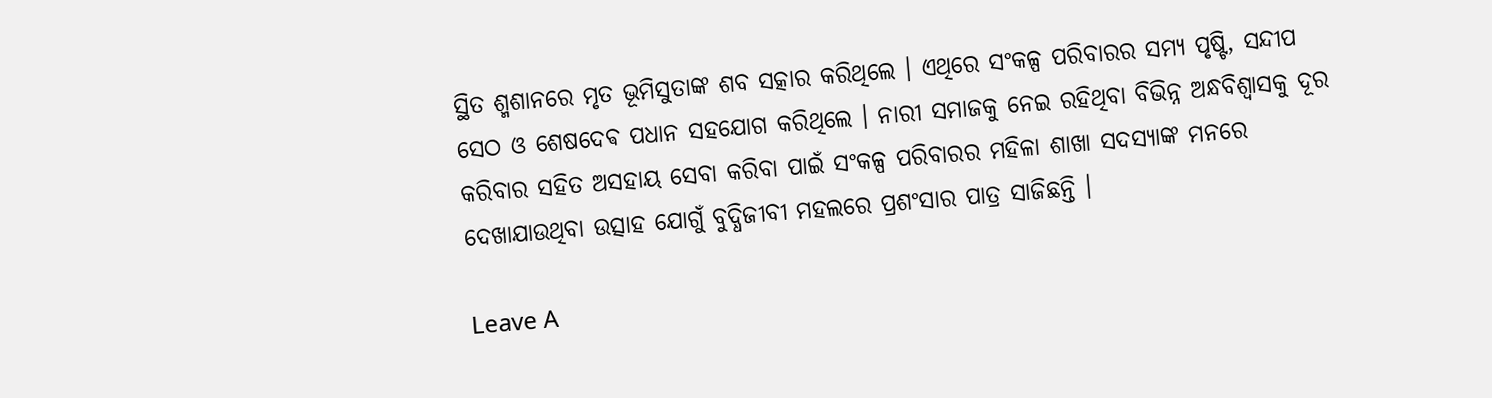ସ୍ଥିତ ଶ୍ମଶାନରେ ମୃତ ଭୂମିସୁତାଙ୍କ ଶବ ସତ୍କାର କରିଥିଲେ । ଏଥିରେ ସଂକଳ୍ପ ପରିବାରର ସମ୍ୟ ପୃଷ୍ଟି, ସନ୍ଦୀପ ସେଠ ଓ ଶେଷଦେଵ ପଧାନ ସହଯୋଗ କରିଥିଲେ । ନାରୀ ସମାଜକୁ ନେଇ ରହିଥିବା ବିଭିନ୍ନ ଅନ୍ଧବିଶ୍ୱାସକୁ ଦୂର କରିବାର ସହିତ ଅସହାୟ ସେବା କରିବା ପାଇଁ ସଂକଳ୍ପ ପରିବାରର ମହିଳା ଶାଖା ସଦସ୍ୟାଙ୍କ ମନରେ ଦେଖାଯାଉଥିବା ଉତ୍ସାହ ଯୋଗୁଁ ବୁଦ୍ଧିଜୀବୀ ମହଲରେ ପ୍ରଶଂସାର ପାତ୍ର ସାଜିଛନ୍ତି ।

Leave A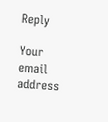Reply

Your email address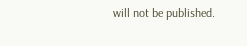will not be published.